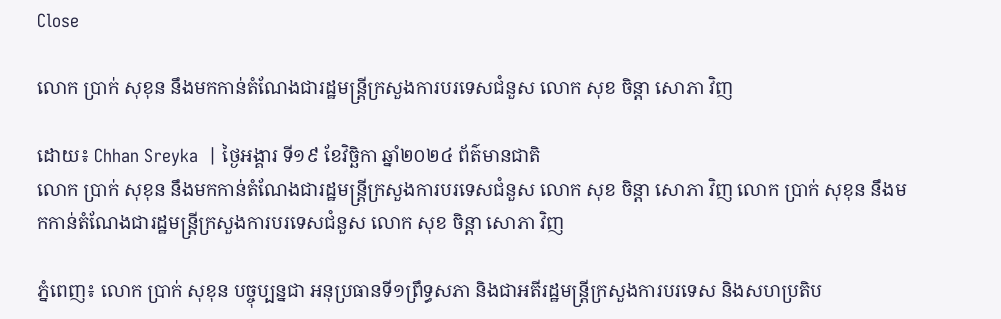Close

លោក ប្រាក់ សុខុន នឹងមកកាន់តំណែងជារដ្ឋមន្ត្រីក្រសួងការបរទេសជំនួស លោក សុខ ចិន្តា សោភា វិញ

ដោយ៖ Chhan Sreyka  | ថ្ងៃអង្គារ ទី១៩ ខែវិច្ឆិកា ឆ្នាំ២០២៤ ព័ត៌មានជាតិ
លោក ប្រាក់ សុខុន នឹងមកកាន់តំណែងជារដ្ឋមន្ត្រីក្រសួងការបរទេសជំនួស លោក សុខ ចិន្តា សោភា វិញ លោក ប្រាក់ សុខុន នឹងមកកាន់តំណែងជារដ្ឋមន្ត្រីក្រសួងការបរទេសជំនួស លោក សុខ ចិន្តា សោភា វិញ

ភ្នំពេញ៖ លោក ប្រាក់ សុខុន បច្ចុប្បន្នជា អនុប្រធានទី១ព្រឹទ្ធសភា និងជាអតីរដ្ឋមន្ត្រីក្រសួងការបរទេស និងសហប្រតិប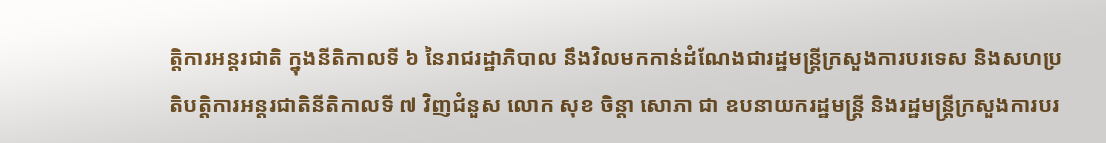ត្តិការអន្តរជាតិ ក្នុងនីតិកាលទី ៦ នៃរាជរដ្ឋាភិបាល នឹងវិលមកកាន់ដំណែងជារដ្ឋមន្ត្រីក្រសួងការបរទេស និងសហប្រតិបត្តិការអន្តរជាតិនីតិកាលទី ៧ វិញជំនួស លោក សុខ ចិន្តា សោភា ជា ឧបនាយករដ្ឋមន្ត្រី និងរដ្ឋមន្ត្រីក្រសួងការបរ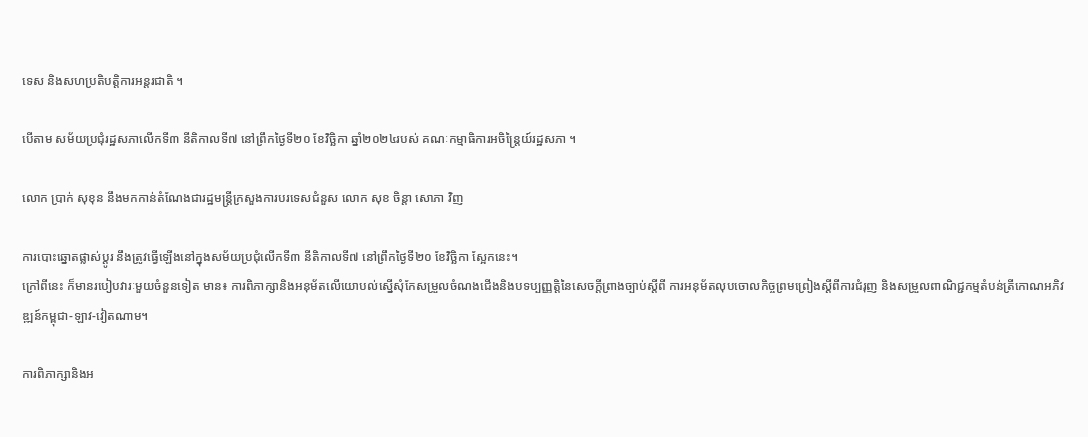ទេស និងសហប្រតិបត្តិការអន្តរជាតិ ។

បើតាម សម័យប្រជុំរដ្ឋសភាលើកទី៣ នីតិកាលទី៧ នៅព្រឹកថ្ងៃទី២០ ខែវិច្ឆិកា ឆ្នាំ២០២៤របស់ គណៈកម្មាធិការអចិន្រ្តៃយ៍រដ្ឋសភា ។

លោក ប្រាក់ សុខុន នឹងមកកាន់តំណែងជារដ្ឋមន្ត្រីក្រសួងការបរទេសជំនួស លោក សុខ ចិន្តា សោភា វិញ

ការបោះឆ្នោតផ្លាស់ប្តូរ នឹងត្រូវធ្វើឡើងនៅក្នុងសម័យប្រជុំលើកទី៣ នីតិកាលទី៧ នៅព្រឹកថ្ងៃទី២០ ខែវិច្ឆិកា ស្អែកនេះ។
ក្រៅពីនេះ ក៏មានរបៀបវារៈមួយចំនួនទៀត មាន៖ ការពិភាក្សានិងអនុម័តលើយោបល់ស្នើសុំកែសម្រួលចំណងជើងនិងបទប្បញ្ញត្តិនៃសេចក្តីព្រាងច្បាប់ស្តីពី ការអនុម័តលុបចោលកិច្ចព្រមព្រៀងស្តីពីការជំរុញ និងសម្រួលពាណិជ្ជកម្មតំបន់ត្រីកោណអភិវឌ្ឍន៍កម្ពុជា-ឡាវ-វៀតណាម។

ការពិភាក្សានិងអ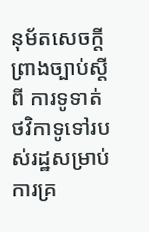នុម័តសេចក្តីព្រាងច្បាប់ស្តីពី ការទូទាត់ថវិកាទូទៅរបស់រដ្ឋសម្រាប់ការគ្រ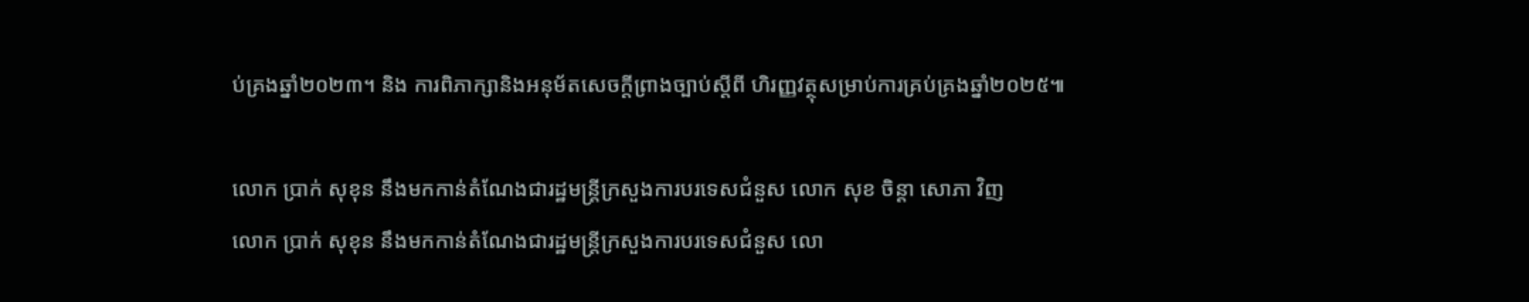ប់គ្រងឆ្នាំ២០២៣។ និង ការពិភាក្សានិងអនុម័តសេចក្តីព្រាងច្បាប់ស្តីពី ហិរញ្ញវត្ថុសម្រាប់ការគ្រប់គ្រងឆ្នាំ២០២៥៕

លោក ប្រាក់ សុខុន នឹងមកកាន់តំណែងជារដ្ឋមន្ត្រីក្រសួងការបរទេសជំនួស លោក សុខ ចិន្តា សោភា វិញ
លោក ប្រាក់ សុខុន នឹងមកកាន់តំណែងជារដ្ឋមន្ត្រីក្រសួងការបរទេសជំនួស លោ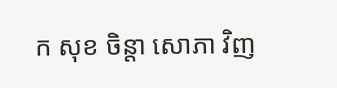ក សុខ ចិន្តា សោភា វិញ